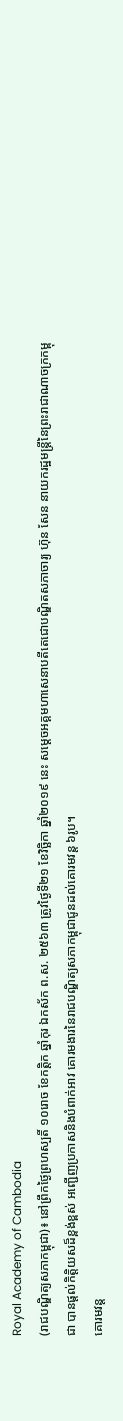Royal Academy of Cambodia
(រាជបណ្ឌិត្យសភាកម្ពុជា)៖ នៅព្រឹកថ្ងៃព្រហស្បតិ៍ ១០រោច ខែកត្ដិក ឆ្នាំកុរ ឯកស័ក ព.ស. ២៥៦៣ ត្រូវថ្ងៃទី២១ ខែវិច្ឆិកា ឆ្នាំ២០១៩ នេះ សម្ដេចអគ្គមហាសេនាបតីតេជោបណ្ឌិតសភាចារ្យ ហ៊ុន សែន នាយករដ្ឋមន្ត្រីនៃព្រះរាជាណាចក្រកម្ពុជា បានផ្ដល់កិត្តិយសដ៏ខ្ពង់ខ្ពស់ អញ្ជើញប្រកាសនិងបំពាក់អាវ គោរមងារនៃរាជបណ្ឌិត្យសភាកម្ពុជាជូនដល់គោរមវន្ត ៦រូប។
គោរមវន្ត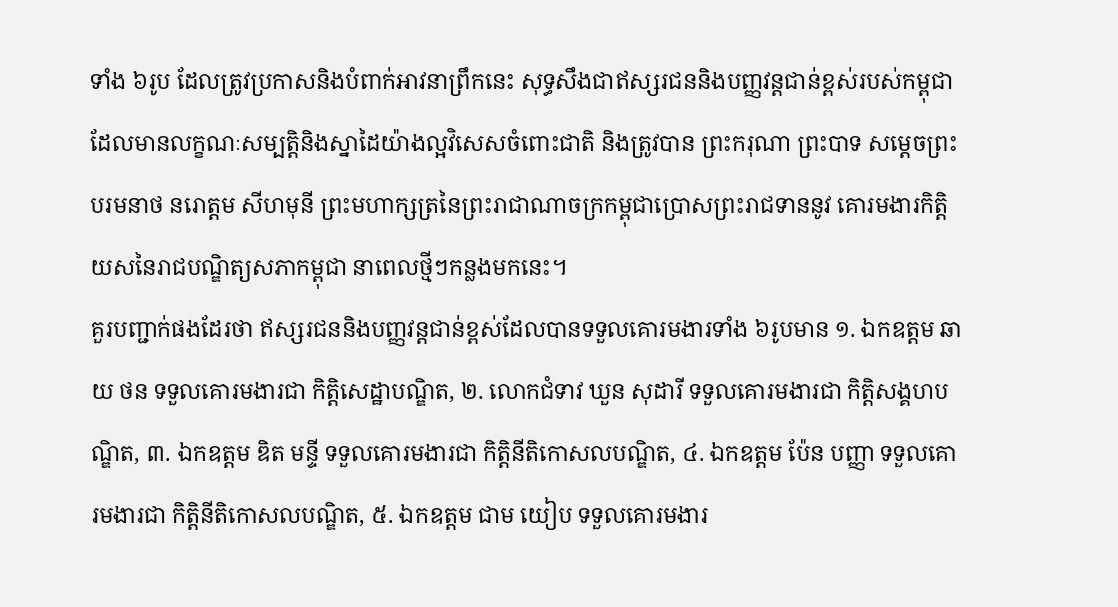ទាំង ៦រូប ដែលត្រូវប្រកាសនិងបំពាក់អាវនាព្រឹកនេះ សុទ្ធសឹងជាឥស្សរជននិងបញ្ញវន្តជាន់ខ្ពស់របស់កម្ពុជា ដែលមានលក្ខណៈសម្បត្តិនិងស្នាដៃយ៉ាងល្អវិសេសចំពោះជាតិ និងត្រូវបាន ព្រះករុណា ព្រះបាទ សម្ដេចព្រះបរមនាថ នរោត្ដម សីហមុនី ព្រះមហាក្សត្រនៃព្រះរាជាណាចក្រកម្ពុជាប្រោសព្រះរាជទាននូវ គោរមងារកិត្តិយសនៃរាជបណ្ឌិត្យសភាកម្ពុជា នាពេលថ្មីៗកន្លងមកនេះ។
គួរបញ្ជាក់ផងដែរថា ឥស្សរជននិងបញ្ញវន្តជាន់ខ្ពស់ដែលបានទទួលគោរមងារទាំង ៦រូបមាន ១. ឯកឧត្ដម ឆាយ ថន ទទួលគោរមងារជា កិតិ្តសេដ្ឋាបណ្ឌិត, ២. លោកជំទាវ ឃួន សុដារី ទទួលគោរមងារជា កិតិ្តសង្គហបណ្ឌិត, ៣. ឯកឧត្ដម ឌិត មន្ទី ទទួលគោរមងារជា កិត្តិនីតិកោសលបណ្ឌិត, ៤. ឯកឧត្ដម ប៉ែន បញ្ញា ទទួលគោរមងារជា កិត្តិនីតិកោសលបណ្ឌិត, ៥. ឯកឧត្ដម ជាម យៀប ទទួលគោរមងារ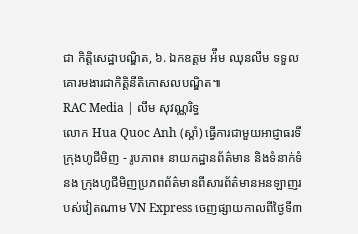ជា កិតិ្តសេដ្ឋាបណ្ឌិត, ៦. ឯកឧត្ដម អ៉ឹម ឈុនលឹម ទទួលគោរមងារជាកិត្តិនីតិកោសលបណ្ឌិត៕
RAC Media | លឹម សុវណ្ណរិទ្ធ
លោក Hua Quoc Anh (ស្តាំ) ធ្វើការជាមួយអាជ្ញាធរទីក្រុងហូជីមិញ - រូបភាព៖ នាយកដ្ឋានព័ត៌មាន និងទំនាក់ទំនង ក្រុងហូជីមិញប្រភពព័ត៌មានពីសារព័ត៌មានអនឡាញរបស់វៀតណាម VN Express ចេញផ្សាយកាលពីថ្ងៃទី៣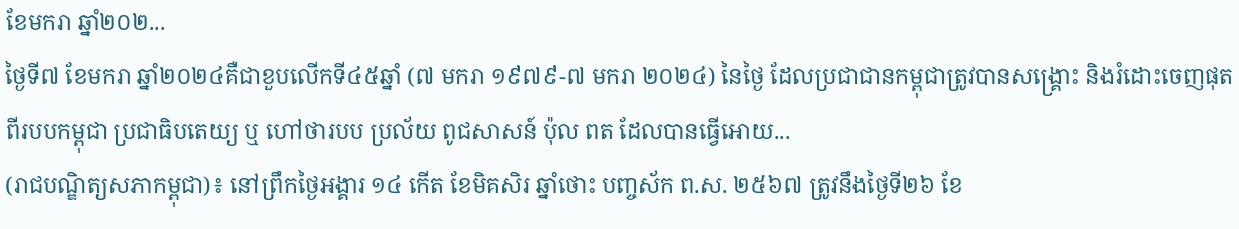ខែមករា ឆ្នាំ២០២...
ថ្ងៃទី៧ ខែមករា ឆ្នាំ២០២៤គឺជាខួបលើកទី៤៥ឆ្នាំ (៧ មករា ១៩៧៩-៧ មករា ២០២៤) នៃថ្ងៃ ដែលប្រជាជានកម្ពុជាត្រូវបានសង្គ្រោះ និងរំដោះចេញផុតពីរបបកម្ពុជា ប្រជាធិបតេយ្យ ឬ ហៅថារបប ប្រល័យ ពូជសាសន៍ ប៉ុល ពត ដែលបានធ្វើអោយ...
(រាជបណ្ឌិត្យសភាកម្ពុជា)៖ នៅព្រឹកថ្ងៃអង្គារ ១៤ កើត ខែមិគសិរ ឆ្នាំថោះ បញ្ចស័ក ព.ស. ២៥៦៧ ត្រូវនឹងថ្ងៃទី២៦ ខែ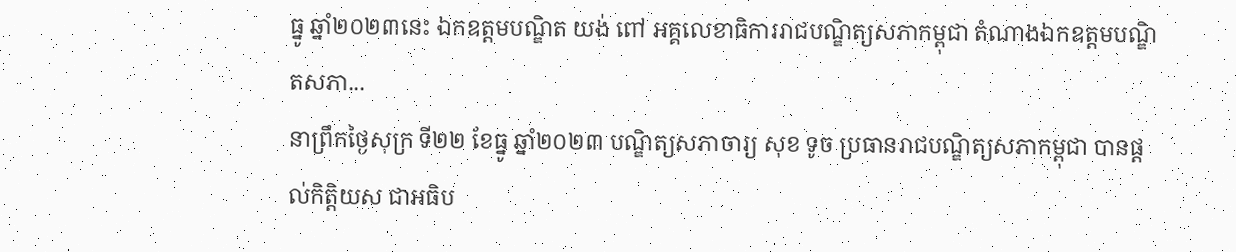ធ្នូ ឆ្នាំ២០២៣នេះ ឯកឧត្ដមបណ្ឌិត យង់ ពៅ អគ្គលេខាធិការរាជបណ្ឌិត្យសភាកម្ពុជា តំណាងឯកឧត្ដមបណ្ឌិតសភា...
នាព្រឹកថ្ងៃសុក្រ ទី២២ ខែធ្នូ ឆ្នាំ២០២៣ បណ្ឌិត្យសភាចារ្យ សុខ ទូច ប្រធានរាជបណ្ឌិត្យសភាកម្ពុជា បានផ្តល់កិត្តិយស ជាអធិប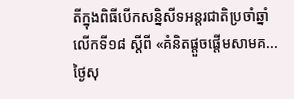តីក្នុងពិធីបើកសន្និសីទអន្តរជាតិប្រចាំឆ្នាំលើកទី១៨ ស្តីពី «គំនិតផ្តួចផ្តើមសាមគ...
ថ្ងៃសុ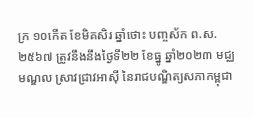ក្រ ១០កើត ខែមិគសិរ ឆ្នាំថោះ បញ្ចស័ក ព.ស.២៥៦៧ ត្រូវនឹងនឹងថ្ងៃទី២២ ខែធ្នូ ឆ្នាំ២០២៣ មជ្ឈមណ្ឌល ស្រាវជ្រាវអាស៊ី នៃរាជបណ្ឌិត្យសភាកម្ពុជា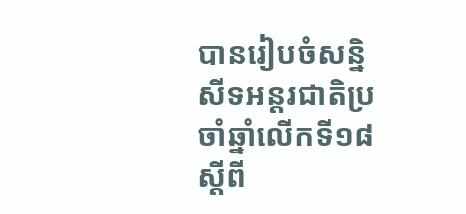បានរៀបចំសន្និសីទអន្តរជាតិប្រចាំឆ្នាំលើកទី១៨ ស្តីពី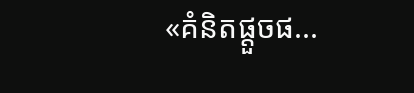«គំនិតផ្តួចផ...